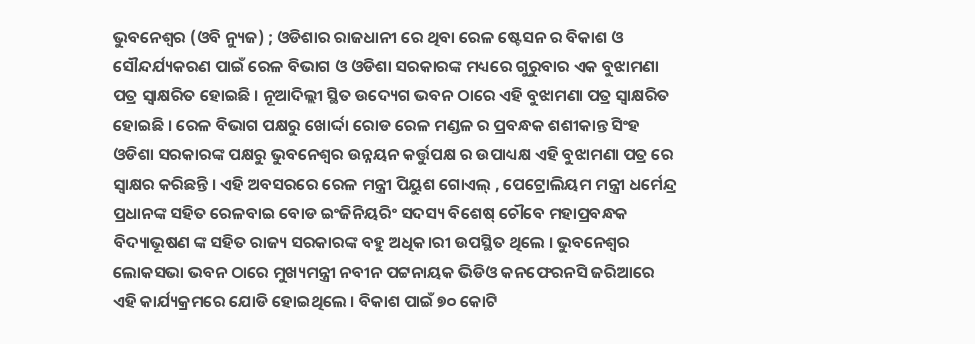ଭୁବନେଶ୍ୱର (ଓବି ନ୍ୟୁଜ) ; ଓଡିଶାର ରାଜଧାନୀ ରେ ଥିବା ରେଳ ଷ୍ଟେସନ ର ବିକାଶ ଓ ସୌନ୍ଦର୍ଯ୍ୟକରଣ ପାଇଁ ରେଳ ବିଭାଗ ଓ ଓଡିଶା ସରକାରଙ୍କ ମଧ୍ୟରେ ଗୁରୁବାର ଏକ ବୁଝାମଣା ପତ୍ର ସ୍ୱାକ୍ଷରିତ ହୋଇଛି । ନୂଆଦିଲ୍ଲୀ ସ୍ଥିତ ଉଦ୍ୟେଗ ଭବନ ଠାରେ ଏହି ବୁଝାମଣା ପତ୍ର ସ୍ୱାକ୍ଷରିତ ହୋଇଛି । ରେଳ ବିଭାଗ ପକ୍ଷରୁ ଖୋର୍ଦ୍ଦା ରୋଡ ରେଳ ମଣ୍ଡଳ ର ପ୍ରବନ୍ଧକ ଶଶୀକାନ୍ତ ସିଂହ ଓଡିଶା ସରକାରଙ୍କ ପକ୍ଷରୁ ଭୁବନେଶ୍ୱର ଉନ୍ନୟନ କର୍ତ୍ତୁପକ୍ଷ ର ଉପାଧ୍ୟକ୍ଷ ଏହି ବୁଝାମଣା ପତ୍ର ରେ ସ୍ୱାକ୍ଷର କରିଛନ୍ତି । ଏହି ଅବସରରେ ରେଳ ମନ୍ତ୍ରୀ ପିୟୁଶ ଗୋଏଲ୍ , ପେଟ୍ରୋଲିୟମ ମନ୍ତ୍ରୀ ଧର୍ମେନ୍ଦ୍ର ପ୍ରଧାନଙ୍କ ସହିତ ରେଳବାଇ ବୋଡ ଇଂଜିନିୟରିଂ ସଦସ୍ୟ ବିଶେଷ୍ ଚୌବେ ମହାପ୍ରବନ୍ଧକ ବିଦ୍ୟାଭୂଷଣ ଙ୍କ ସହିତ ରାଜ୍ୟ ସରକାରଙ୍କ ବହୁ ଅଧିକ।ରୀ ଉପସ୍ଥିତ ଥିଲେ । ଭୁବନେଶ୍ୱର ଲୋକସଭା ଭବନ ଠାରେ ମୁଖ୍ୟମନ୍ତ୍ରୀ ନବୀନ ପଟ୍ଟନାୟକ ଭିଡିଓ କନଫେରନସି ଜରିଆରେ ଏହି କାର୍ଯ୍ୟକ୍ରମରେ ଯୋଡି ହୋଇଥିଲେ । ବିକାଶ ପାଇଁ ୭୦ କୋଟି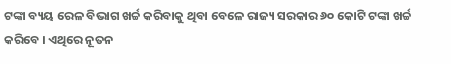ଟଙ୍କା ବ୍ୟୟ ରେଳ ବିଭାଗ ଖର୍ଚ୍ଚ କରିବାକୁ ଥିବା ବେଳେ ରାଜ୍ୟ ସରକାର ୬୦ କୋଟି ଟଙ୍କା ଖର୍ଚ୍ଚ କରିବେ । ଏଥିରେ ନୂତନ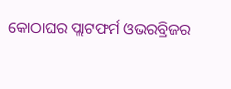କୋଠାଘର ପ୍ଲାଟଫର୍ମ ଓଭରବ୍ରିଜର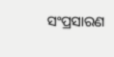ସଂପ୍ରସାରଣ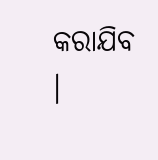କରାଯିବ ।